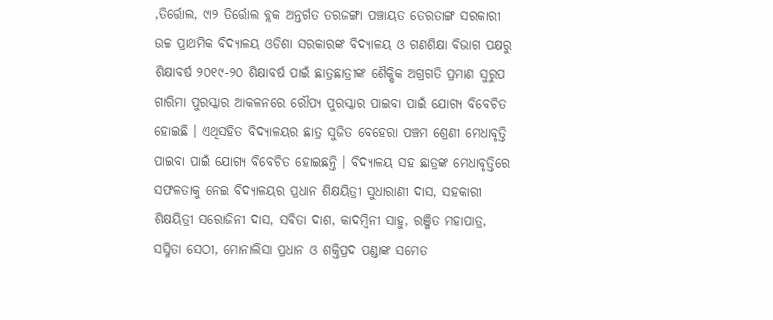,ତିର୍ତ୍ତୋଲ, ୯ା୨ ତିର୍ତ୍ତୋଲ ବ୍ଲକ ଅନ୍ତର୍ଗତ ତରଜଙ୍ଗା ପଞ୍ଚାୟତ ତେରତାଙ୍ଗ ସରକାରୀ ଉଚ୍ଚ ପ୍ରାଥମିକ ବିଦ୍ୟାଳୟ ଓଡିଶା ସରକାରଙ୍କ ବିଦ୍ୟାଳୟ ଓ ଗଣଶିକ୍ଷା ବିଭାଗ ପକ୍ଷରୁ ଶିକ୍ଷାବର୍ଷ ୨୦୧୯-୨୦ ଶିକ୍ଷାବର୍ଷ ପାଇଁ ଛାତ୍ରଛାତ୍ରୀଙ୍କ ଶୈକ୍ଷିକ ଅଗ୍ରଗତି ପ୍ରମାଣ ସୁରୁପ ଗାରିମା ପୁରସ୍କାର ଆକଳନରେ ରୌପ୍ୟ ପୁରସ୍କାର ପାଇବା ପାଇଁ ଯୋଗ୍ୟ ବିବେଚିତ ହୋଇଛି । ଏଥିସହିତ ବିଦ୍ୟାଳୟର ଛାତ୍ର ସୁଜିତ ବେହେରା ପଞ୍ଚମ ଶ୍ରେଣୀ ମେଧାବୃତ୍ତି ପାଇବା ପାଇଁ ଯୋଗ୍ୟ ବିବେଚିତ ହୋଇଛନ୍ତି । ବିଦ୍ୟାଳୟ ସହ ଛାତ୍ରଙ୍କ ମେଧାବୃତ୍ତିରେ ସଫଳତାକୁ ନେଇ ବିଦ୍ୟାଳୟର ପ୍ରଧାନ ଶିକ୍ଷୟିତ୍ରୀ ସୁଧାରାଣୀ ଦାସ, ସହକାରୀ ଶିକ୍ଷୟିତ୍ରୀ ସରୋଜିନୀ ଦାସ, ସବିତା ଦାଶ, କାଦମ୍ବିନୀ ସାହୁ, ରଞ୍ଜିତ ମହାପାତ୍ର, ସସ୍ମିତା ସେଠୀ, ମୋନାଲିସା ପ୍ରଧାନ ଓ ଶକ୍ତିପ୍ରଦ ପଣ୍ଡାଙ୍କ ସମେତ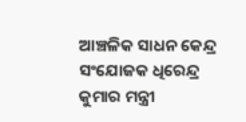ଆଞ୍ଚଳିକ ସାଧନ କେନ୍ଦ୍ର ସଂଯୋଜକ ଧିରେନ୍ଦ୍ର କୁମାର ମନ୍ତ୍ରୀ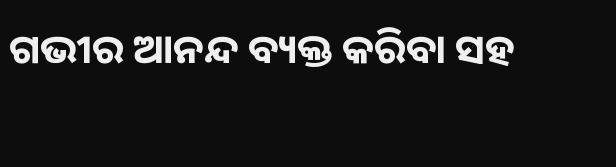ଗଭୀର ଆନନ୍ଦ ବ୍ୟକ୍ତ କରିବା ସହ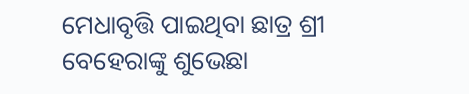ମେଧାବୃତ୍ତି ପାଇଥିବା ଛାତ୍ର ଶ୍ରୀ ବେହେରାଙ୍କୁ ଶୁଭେଛା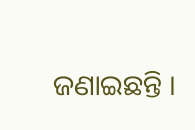ଜଣାଇଛନ୍ତି ।